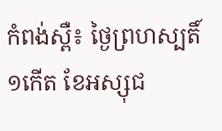កំពង់ស្ពឺ៖ ថ្ងៃព្រហស្បតិ៍ ១កើត ខែអស្សុជ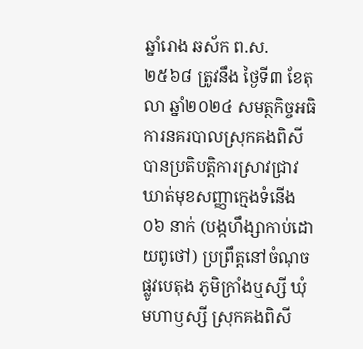ឆ្នាំរោង ឆស័ក ព.ស. ២៥៦៨ ត្រូវនឹង ថ្ងៃទី៣ ខែតុលា ឆ្នាំ២០២៤ សមត្ថកិច្ចអធិការនគរបាលស្រុកគងពិសី បានប្រតិបត្ដិការស្រាវជ្រាវឃាត់មុខសញ្ញាក្មេងទំនើង ០៦ នាក់ (បង្កហឹង្សាកាប់ដោយពូថៅ) ប្រព្រឹត្តនៅចំណុចផ្លូវបេតុង ភូមិក្រាំងឬស្សី ឃុំមហាឫស្សី ស្រុកគងពិសី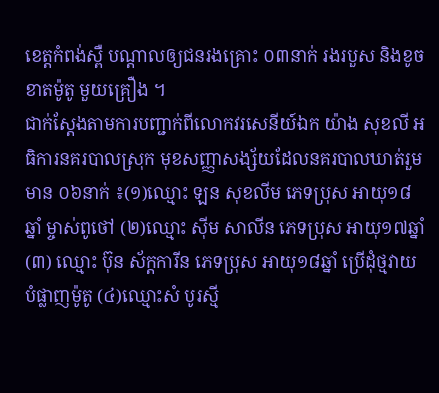ខេត្ដកំពង់ស្ពឺ បណ្ដាលឲ្យជនរងគ្រោះ ០៣នាក់ រងរបួស និងខូចខាតម៉ូតូ មួយគ្រឿង ។
ជាក់ស្ដែងតាមការបញ្ជាក់ពីលោកវរសេនីយ៍ឯក យ៉ាង សុខលី អធិការនគរបាលស្រុក មុខសញ្ញាសង្ស័យដែលនគរបាលឃាត់រួមមាន ០៦នាក់ ៖(១)ឈ្មោះ ឡន សុខលីម ភេទប្រុស អាយុ១៨ឆ្នាំ ម្ចាស់ពូថៅ (២)ឈ្មោះ ស៊ីម សាលីន ភេទប្រុស អាយុ១៧ឆ្នាំ (៣) ឈ្មោះ ប៊ុន ស័ក្ដការីន ភេទប្រុស អាយុ១៨ឆ្នាំ ប្រេីដុំថ្មវាយបំផ្លាញម៉ូតូ (៤)ឈ្មោះសំ បូរស្មី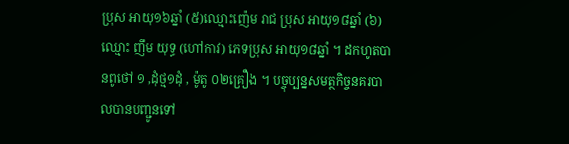ប្រុស អាយុ១៦ឆ្នាំ (៥)ឈ្មោះញ៉េម រាជ ប្រុស អាយុ១៨ឆ្នាំ (៦)ឈ្មោះ ញឹម យុទ្ធ (ហៅកាវ) ភេទប្រុស អាយុ១៨ឆ្នាំ ។ ដកហូតបានពូថៅ ១ ,ដុំថ្ម១ដុំ , ម៉ូតូ ០២គ្រឿង ។ បច្ចុប្បន្នសមត្ថកិច្ចនគរបាលបានបញ្ជូនទៅ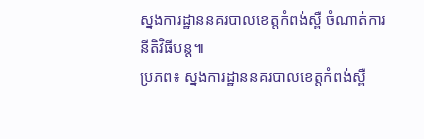ស្នងការដ្ឋាននគរបាលខេត្តកំពង់ស្ពឺ ចំណាត់ការនីតិវិធីបន្ដ៕
ប្រភព៖ ស្នងការដ្ឋាននគរបាលខេត្តកំពង់ស្ពឺ